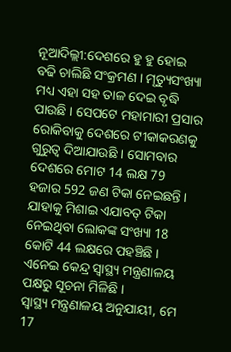ନୂଆଦିଲ୍ଲୀ:ଦେଶରେ ହୁ ହୁ ହୋଇ ବଢି ଚାଲିଛି ସଂକ୍ରମଣ । ମୃତ୍ୟୁସଂଖ୍ୟା ମଧ୍ୟ ଏହା ସହ ତାଳ ଦେଇ ବୃଦ୍ଧି ପାଉଛି । ସେପଟେ ମହାମାରୀ ପ୍ରସାର ରୋକିବାକୁ ଦେଶରେ ଟୀକାକରଣକୁ ଗୁରୁତ୍ବ ଦିଆଯାଉଛି । ସୋମବାର ଦେଶରେ ମୋଟ 14 ଲକ୍ଷ 79 ହଜାର 592 ଜଣ ଟିକା ନେଇଛନ୍ତି । ଯାହାକୁ ମିଶାଇ ଏଯାବତ୍ ଟିକା ନେଇଥିବା ଲୋକଙ୍କ ସଂଖ୍ୟା 18 କୋଟି 44 ଲକ୍ଷରେ ପହଞ୍ଚିଛି । ଏନେଇ କେନ୍ଦ୍ର ସ୍ବାସ୍ଥ୍ୟ ମନ୍ତ୍ରଣାଳୟ ପକ୍ଷରୁ ସୂଚନା ମିଳିଛି ।
ସ୍ବାସ୍ଥ୍ୟ ମନ୍ତ୍ରଣାଳୟ ଅନୁଯାୟୀ, ମେ 17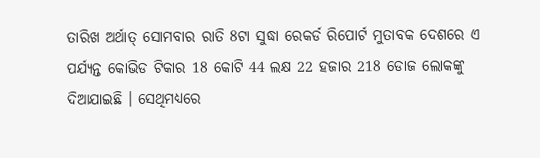ତାରିଖ ଅର୍ଥାତ୍ ସୋମବାର ରାତି 8ଟା ସୁଦ୍ଧା ରେକର୍ଡ ରିପୋର୍ଟ ମୁତାବକ ଦେଶରେ ଏ ପର୍ଯ୍ୟନ୍ତ କୋଭିଡ ଟିକାର 18 କୋଟି 44 ଲକ୍ଷ 22 ହଜାର 218 ଡୋଜ ଲୋକଙ୍କୁ ଦିଆଯାଇଛି । ସେଥିମଧ୍ୟରେ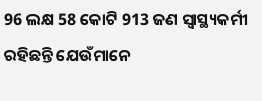96 ଲକ୍ଷ 58 କୋଟି 913 ଜଣ ସ୍ବାସ୍ଥ୍ୟକର୍ମୀ ରହିଛନ୍ତି ଯେଉଁମାନେ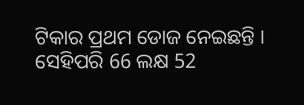ଟିକାର ପ୍ରଥମ ଡୋଜ ନେଇଛନ୍ତି । ସେହିପରି 66 ଲକ୍ଷ 52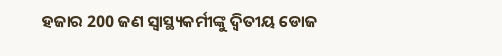ହଜାର 200 ଜଣ ସ୍ବାସ୍ଥ୍ୟକର୍ମୀଙ୍କୁ ଦ୍ବିତୀୟ ଡୋଜ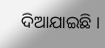ଦିଆଯାଇଛି ।